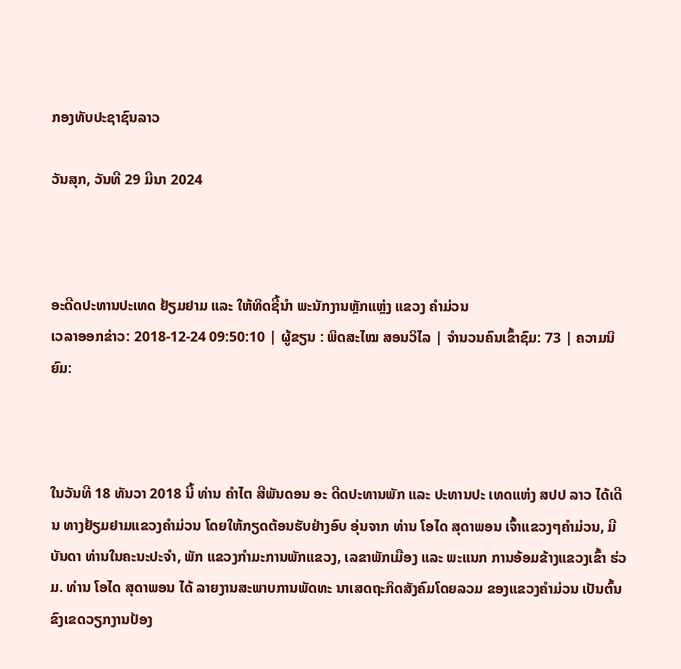ກອງທັບປະຊາຊົນລາວ

ວັນສຸກ, ວັນທີ 29 ມີນາ 2024



ອະດີດປະທານປະເທດ ຢ້ຽມຢາມ ແລະ ໃຫ້ທິດຊີ້ນຳ ພະນັກງານຫຼັກແຫຼ່ງ ແຂວງ ຄຳມ່ວນ
ເວລາອອກຂ່າວ: 2018-12-24 09:50:10 | ຜູ້ຂຽນ : ພິດສະໄໝ ສອນວິໄລ | ຈຳນວນຄົນເຂົ້າຊົມ: 73 | ຄວາມນິຍົມ:



ໃນວັນທີ 18 ທັນວາ 2018 ນີ້ ທ່ານ ຄຳໄຕ ສີພັນດອນ ອະ ດີດປະທານພັກ ແລະ ປະທານປະ ເທດແຫ່ງ ສປປ ລາວ ໄດ້ເດີນ ທາງຢ້ຽມຢາມແຂວງຄຳມ່ວນ ໂດຍໃຫ້ກຽດຕ້ອນຮັບຢ່າງອົບ ອຸ່ນຈາກ ທ່ານ ໂອໄດ ສຸດາພອນ ເຈົ້າແຂວງໆຄຳມ່ວນ, ມີບັນດາ ທ່ານໃນຄະນະປະຈຳ, ພັກ ແຂວງກຳມະການພັກແຂວງ, ເລຂາພັກເມືອງ ແລະ ພະແນກ ການອ້ອມຂ້າງແຂວງເຂົ້າ ຮ່ວມ. ທ່ານ ໂອໄດ ສຸດາພອນ ໄດ້ ລາຍງານສະພາບການພັດທະ ນາເສດຖະກິດສັງຄົມໂດຍລວມ ຂອງແຂວງຄຳມ່ວນ ເປັນຕົ້ນ ຂົງເຂດວຽກງານປ້ອງ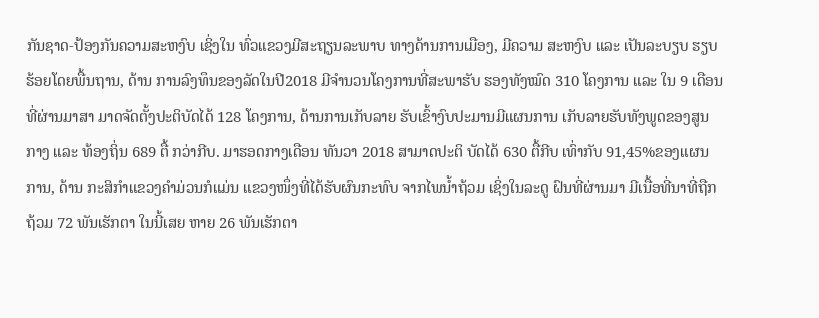ກັນຊາດ-ປ້ອງກັນຄວາມສະຫງົບ ເຊິ່ງໃນ ທົ່ວແຂວງມີສະຖຽນລະພາບ ທາງດ້ານການເມືອງ, ມີຄວາມ ສະຫງົບ ແລະ ເປັນລະບຽບ ຮຽບຮ້ອຍໂດຍພື້ນຖານ, ດ້ານ ການລົງທຶນຂອງລັດໃນປີ2018 ມີຈຳນວນໂຄງການທີ່ສະພາຮັບ ຮອງທັງໝົດ 310 ໂຄງການ ແລະ ໃນ 9 ເດືອນທີ່ຜ່ານມາສາ ມາດຈັດຕັ້ງປະຕິບັດໄດ້ 128 ໂຄງການ, ດ້ານການເກັບລາຍ ຮັບເຂົ້າງົບປະມານມີແຜນການ ເກັບລາຍຮັບທັງພູດຂອງສູນ ກາງ ແລະ ທ້ອງຖິ່ນ 689 ຕື້ ກວ່າກີບ. ມາຮອດກາງເດືອນ ທັນວາ 2018 ສາມາດປະຕິ ບັດໄດ້ 630 ຕື້ກີບ ເທົ່າກັບ 91,45%ຂອງແຜນການ, ດ້ານ ກະສິກຳແຂວງຄຳມ່ວນກໍແມ່ນ ແຂວງໜຶ່ງທີ່ໄດ້ຮັບຜົນກະທົບ ຈາກໄພນ້ຳຖ້ວມ ເຊິ່ງໃນລະດູ ຝົນທີ່ຜ່ານມາ ມີເນື້ອທີ່ນາທີ່ຖືກ ຖ້ວມ 72 ພັນເຮັກຕາ ໃນນີ້ເສຍ ຫາຍ 26 ພັນເຮັກຕາ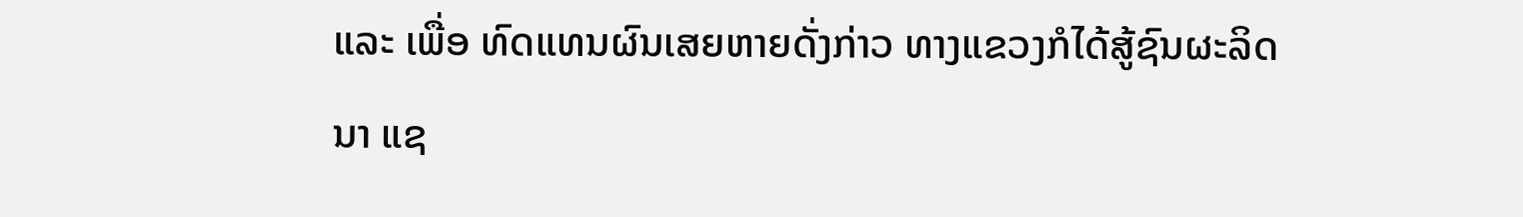ແລະ ເພື່ອ ທົດແທນຜົນເສຍຫາຍດັ່ງກ່າວ ທາງແຂວງກໍໄດ້ສູ້ຊົນຜະລິດນາ ແຊ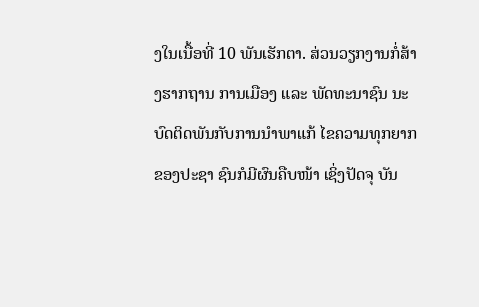ງໃນເນື້ອທີ່ 10 ພັນເຮັກຕາ. ສ່ວນວຽກງານກໍ່ສ້າງຮາກຖານ ການເມືອງ ແລະ ພັດທະນາຊົນ ນະບົດຕິດພັນກັບການນຳພາແກ້ ໄຂຄວາມທຸກຍາກຂອງປະຊາ ຊົນກໍມີຜົນຄືບໜ້າ ເຊິ່ງປັດຈຸ ບັນ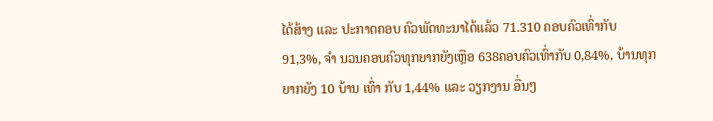ໄດ້ສ້າງ ແລະ ປະກາດຄອບ ຄົວພັດທະນາໄດ້ແລ້ວ 71.310 ຄອບຄົວເທົ່າກັບ 91,3%, ຈຳ ນວນຄອບຄົວທຸກຍາກຍັງເຫຼືອ 638ຄອບຄົວເທົ່າກັບ 0,84%, ບ້ານທຸກຍາກຍັງ 10 ບ້ານ ເທົ່າ ກັບ 1,44% ແລະ ວຽກງານ ອື່ນໆ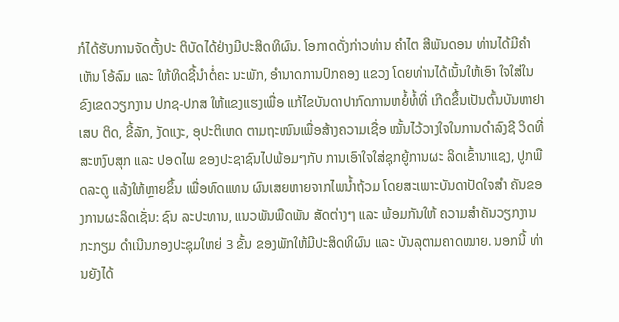ກໍໄດ້ຮັບການຈັດຕັ້ງປະ ຕິບັດໄດ້ຢ່າງມີປະສິດທິຜົນ. ໂອກາດດັ່ງກ່າວທ່ານ ຄຳໄຕ ສີພັນດອນ ທ່ານໄດ້ມີຄຳເຫັນ ໂອ້ລົມ ແລະ ໃຫ້ທິດຊີ້ນຳຕໍ່ຄະ ນະພັກ, ອຳນາດການປົກຄອງ ແຂວງ ໂດຍທ່ານໄດ້ເນັ້ນໃຫ້ເອົາ ໃຈໃສ່ໃນຂົງເຂດວຽກງານ ປກຊ-ປກສ ໃຫ້ແຂງແຮງເພື່ອ ແກ້ໄຂບັນດາປາກົດການຫຍໍ້ທໍ້ທີ່ ເກີດຂຶ້ນເປັນຕົ້ນບັນຫາຢາເສບ ຕິດ, ຂີ້ລັກ, ງັດແງະ, ອຸປະຕິເຫດ ຕາມຖະໜົນເພື່ອສ້າງຄວາມເຊື່ອ ໝັ້ນໄວ້ວາງໃຈໃນການດຳລົງຊີ ວິດທີ່ສະຫງົບສຸກ ແລະ ປອດໄພ ຂອງປະຊາຊົນໄປພ້ອມໆກັບ ການເອົາໃຈໃສ່ຊຸກຍູ້ການຜະ ລິດເຂົ້ານາແຊງ, ປູກພືດລະດູ ແລ້ງໃຫ້ຫຼາຍຂຶ້ນ ເພື່ອທົດແທນ ຜົນເສຍຫາຍຈາກໄພນ້ຳຖ້ວມ ໂດຍສະເພາະບັນດາປັດໃຈສຳ ຄັນຂອງການຜະລິດເຊັ່ນ: ຊົນ ລະປະທານ, ແນວພັນພືດພັນ ສັດຕ່າງໆ ແລະ ພ້ອມກັນໃຫ້ ຄວາມສຳຄັນວຽກງານກະກຽມ ດຳເນີນກອງປະຊຸມໃຫຍ່ 3 ຂັ້ນ ຂອງພັກໃຫ້ມີປະສິດທິຜົນ ແລະ ບັນລຸຕາມຄາດໝາຍ. ນອກນີ້ ທ່ານຍັງໄດ້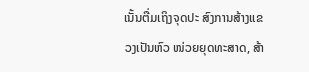ເນັ້ນຕື່ມເຖິງຈຸດປະ ສົງການສ້າງແຂວງເປັນຫົວ ໜ່ວຍຍຸດທະສາດ, ສ້າ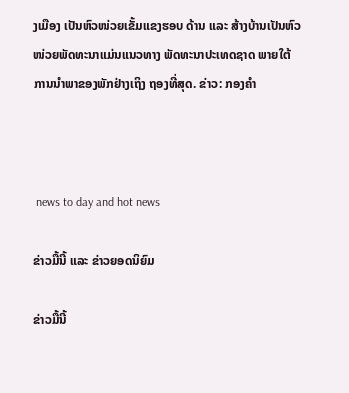ງເມືອງ ເປັນຫົວໜ່ວຍເຂັ້ມແຂງຮອບ ດ້ານ ແລະ ສ້າງບ້ານເປັນຫົວ ໜ່ວຍພັດທະນາແມ່ນແນວທາງ ພັດທະນາປະເທດຊາດ ພາຍໃຕ້ ການນຳພາຂອງພັກຢ່າງເຖິງ ຖອງທີ່ສຸດ. ຂ່າວ: ກອງຄຳ



 news to day and hot news

ຂ່າວມື້ນີ້ ແລະ ຂ່າວຍອດນິຍົມ

ຂ່າວມື້ນີ້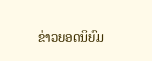ຂ່າວຍອດນິຍົມ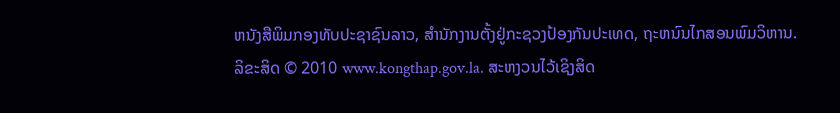ຫນັງສືພິມກອງທັບປະຊາຊົນລາວ, ສຳນັກງານຕັ້ງຢູ່ກະຊວງປ້ອງກັນປະເທດ, ຖະຫນົນໄກສອນພົມວິຫານ.
ລິຂະສິດ © 2010 www.kongthap.gov.la. ສະຫງວນໄວ້ເຊິງສິດ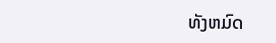ທັງຫມົດ